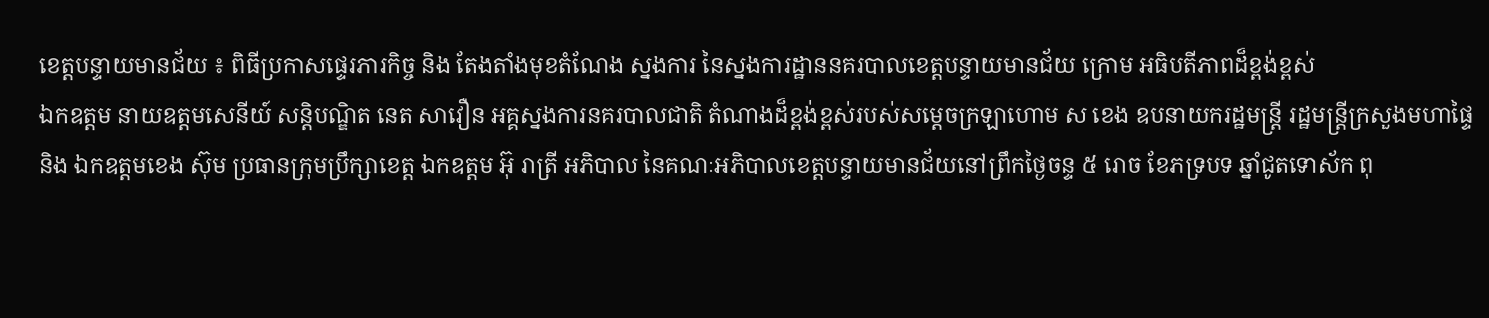ខេត្តបន្ទាយមានជ័យ ៖ ពិធីប្រកាសផ្ទេរភារកិច្ច និង តែងតាំងមុខតំណែង ស្នងការ នៃស្នងការដ្ឋាននគរបាលខេត្តបន្ទាយមានជ័យ ក្រោម អធិបតីភាពដ៏ខ្ពង់ខ្ពស់
ឯកឧត្តម នាយឧត្តមសេនីយ៍ សន្តិបណ្ឌិត នេត សាវឿន អគ្គស្នងការនគរបាលជាតិ តំណាងដ៏ខ្ពង់ខ្ពស់របស់សម្តេចក្រឡាហោម ស ខេង ឧបនាយករដ្ឋមន្រ្តី រដ្ឋមន្រ្តីក្រសួងមហាផ្ទៃ និង ឯកឧត្ដមខេង ស៊ុម ប្រធានក្រុមប្រឹក្សាខេត្ត ឯកឧត្ដម អ៊ុ រាត្រី អភិបាល នៃគណៈអភិបាលខេត្តបន្ទាយមានជ័យនៅព្រឹកថ្ងៃចន្ទ ៥ រោច ខែភទ្របទ ឆ្នាំជូតទោស័ក ពុ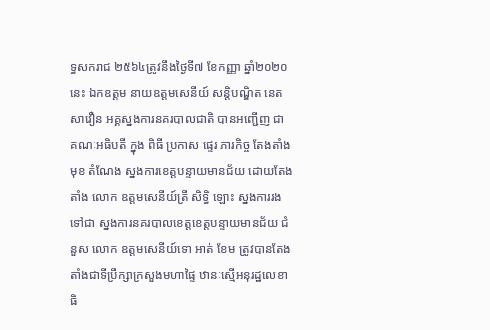ទ្ធសករាជ ២៥៦៤ត្រូវនឹងថ្ងៃទី៧ ខែកញ្ញា ឆ្នាំ២០២០ នេះ ឯកឧត្តម នាយឧត្តមសេនីយ៍ សន្តិបណ្ឌិត នេត សាវឿន អគ្គស្នងការនគរបាលជាតិ បានអញ្ជើញ ជា គណៈអធិបតី ក្នុង ពិធី ប្រកាស ផ្ទេរ ភារកិច្ច តែងតាំង មុខ តំណែង ស្នងការខេត្តបន្ទាយមានជ័យ ដោយតែងតាំង លោក ឧត្តមសេនីយ៍ត្រី សិទ្ធិ ឡោះ ស្នងការរង ទៅជា ស្នងការនគរបាលខេត្តខេត្តបន្ទាយមានជ័យ ជំនួស លោក ឧត្តមសេនីយ៍ទោ អាត់ ខែម ត្រូវបានតែងតាំងជាទីប្រឹក្សាក្រសួងមហាផ្ទៃ ឋានៈស្មើអនុរដ្ឋលេខាធិ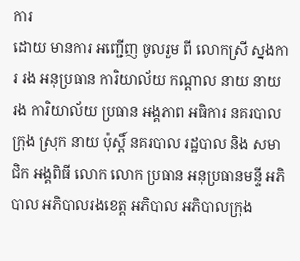ការ
ដោយ មានការ អញ្ជើញ ចូលរួម ពី លោកស្រី ស្នងការ រង អនុប្រធាន ការិយាល័យ កណ្ដាល នាយ នាយ រង ការិយាល័យ ប្រធាន អង្គភាព អធិការ នគរបាល ក្រុង ស្រុក នាយ ប៉ុស្តិ៍ នគរបាល រដ្ឋបាល និង សមាជិក អង្គពិធី លោក លោក ប្រធាន អនុប្រធានមន្ទី អភិបាល អភិបាលរងខេត្ត អភិបាល អភិបាលក្រុង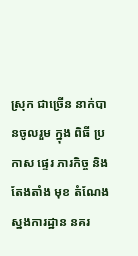ស្រុក ជាច្រើន នាក់បានចូលរួម ក្នុង ពិធី ប្រកាស ផ្ទេរ ភារកិច្ច និង តែងតាំង មុខ តំណែង ស្នងការដ្ឋាន នគរ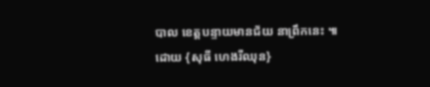បាល ខេត្តបន្ទាយមានជ័យ នាព្រឹកនេះ ៕ដោយ {សុធី ហេងរីឈុន}